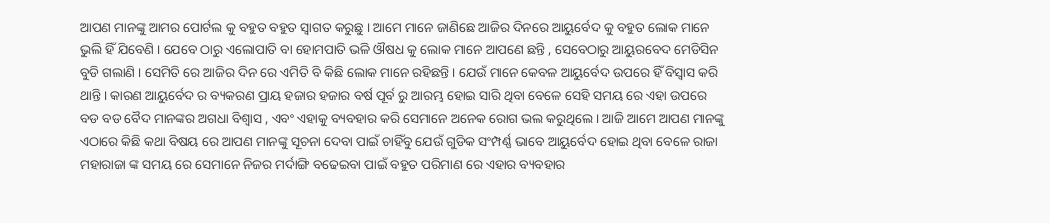ଆପଣ ମାନଙ୍କୁ ଆମର ପୋର୍ଟଲ କୁ ବହୁତ ବହୁତ ସ୍ୱାଗତ କରୁଛୁ । ଆମେ ମାନେ ଜାଣିଛେ ଆଜିର ଦିନରେ ଆୟୁର୍ବେଦ କୁ ବହୁତ ଲୋକ ମାନେ ଭୁଲି ହିଁ ଯିବେଣି । ଯେବେ ଠାରୁ ଏଲୋପାତି ବା ହୋମପାତି ଭଳି ଔଷଧ କୁ ଲୋକ ମାନେ ଆପଣେ ଛନ୍ତି , ସେବେଠାରୁ ଆୟୁରବେଦ ମେଡିସିନ ବୁଡି ଗଲାଣି । ସେମିତି ରେ ଆଜିର ଦିନ ରେ ଏମିତି ବି କିଛି ଲୋକ ମାନେ ରହିଛନ୍ତି । ଯେଉଁ ମାନେ କେବଳ ଆୟୁର୍ବେଦ ଉପରେ ହିଁ ବିସ୍ୱାସ କରି ଥାନ୍ତି । କାରଣ ଆୟୁର୍ବେଦ ର ବ୍ୟକରଣ ପ୍ରାୟ ହଜାର ହଜାର ବର୍ଷ ପୂର୍ବ ରୁ ଆରମ୍ଭ ହୋଇ ସାରି ଥିବା ବେଳେ ସେହି ସମୟ ରେ ଏହା ଉପରେ ବଡ ବଡ ବୈଦ ମାନଙ୍କର ଅଗଧା ବିଶ୍ୱାସ , ଏବଂ ଏହାକୁ ବ୍ୟବହାର କରି ସେମାନେ ଅନେକ ରୋଗ ଭଲ କରୁଥିଲେ । ଆଜି ଆମେ ଆପଣ ମାନଙ୍କୁ ଏଠାରେ କିଛି କଥା ବିଷୟ ରେ ଆପଣ ମାନଙ୍କୁ ସୂଚନା ଦେବା ପାଇଁ ଚାହିଁବୁ ଯେଉଁ ଗୁଡିକ ସଂମ୍ପର୍ଣ୍ଣ ଭାବେ ଆୟୁର୍ବେଦ ହୋଇ ଥିବା ବେଳେ ରାଜା ମହାରାଜା ଙ୍କ ସମୟ ରେ ସେମାନେ ନିଜର ମର୍ଦାଙ୍ଗି ବଢେଇବା ପାଇଁ ବହୁତ ପରିମାଣ ରେ ଏହାର ବ୍ୟବହାର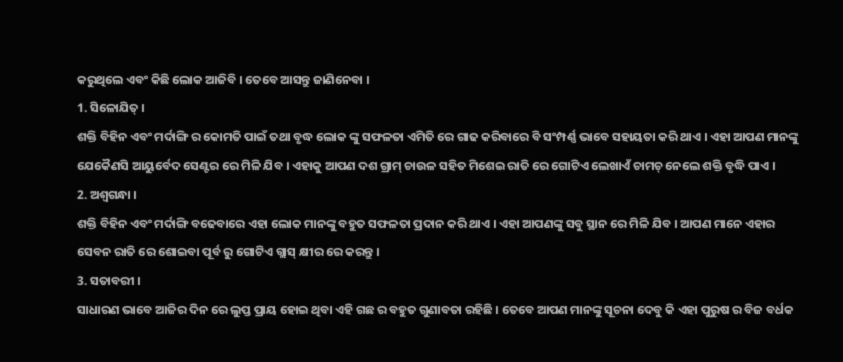କରୁଥିଲେ ଏବଂ କିଛି ଲୋକ ଆଜିବି । ତେବେ ଆସନ୍ତୁ ଜାଣିନେବା ।
1. ସିଳୋଯିତ୍ ।
ଶକ୍ତି ବିହିନ ଏବଂ ମର୍ଦାଙ୍ଗି ର କୋମତି ପାଇଁ ତଥା ବୃଦ୍ଧ ଲୋକ ଙ୍କୁ ସଫଳତା ଏମିତି ରେ ଗାଢ କରିବାରେ ବି ସଂମ୍ପର୍ଣ୍ଣ ଭାବେ ସହାୟତା କରି ଥାଏ । ଏହା ଆପଣ ମାନଙ୍କୁ ଯେକୈଣସି ଆୟୁର୍ବେଦ ସେଣ୍ଟର ରେ ମିଳି ଯିବ । ଏହାକୁ ଆପଣ ଦଶ ଗ୍ରାମ୍ ଚାଉଳ ସହିତ ମିଶେଇ ରାତି ରେ ଗୋଟିଏ ଲେଖାଏଁ ଚାମଚ୍ ନେଲେ ଶକ୍ତି ବୃଦ୍ଧି ପାଏ ।
2. ଅଶ୍ୱଗନ୍ଧା ।
ଶକ୍ତି ବିହିନ ଏବଂ ମର୍ଦାଙ୍ଗି ବଢେବାରେ ଏହା ଲୋକ ମାନଙ୍କୁ ବହୁତ ସଫଳତା ପ୍ରଦାନ କରି ଥାଏ । ଏହା ଆପଣଙ୍କୁ ସବୁ ସ୍ଥାନ ରେ ମିଳି ଯିବ । ଆପଣ ମାନେ ଏହାର ସେବନ ରାତି ରେ ଶୋଇବା ପୂର୍ବ ରୁ ଗୋଟିଏ ଗ୍ଲାସ୍ କ୍ଷୀର ରେ କରନ୍ତୁ ।
3. ସତାବରୀ ।
ସାଧାରଣ ଭାବେ ଆଜିର ଦିନ ରେ ଲୁପ୍ତ ପ୍ରାୟ ହୋଇ ଥିବା ଏହି ଗଛ ର ବହୁତ ଗୁଣାବତା ରହିଛି । ତେବେ ଆପଣ ମାନଙ୍କୁ ସୂଚନା ଦେବୁ କି ଏହା ପୁରୁଷ ର ବିଜ ବର୍ଧକ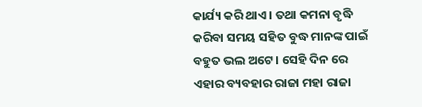କାର୍ଯ୍ୟ କରି ଥାଏ । ତଥା କମନା ବୃଦ୍ଧି କରିବା ସମୟ ସହିତ ବୁଦ୍ଧ ମାନଙ୍କ ପାଇଁ ବହୁତ ଭଲ ଅଟେ । ସେହି ଦିନ ରେ ଏହାର ବ୍ୟବହାର ରାଜା ମହା ରାଜା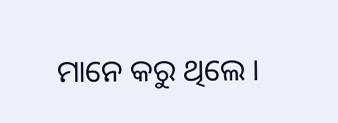ମାନେ କରୁ ଥିଲେ ।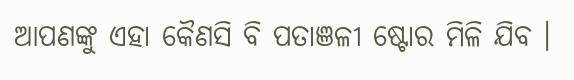ଆପଣଙ୍କୁ ଏହା କୈଣସି ବି ପତାଞଳୀ ଷ୍ଟୋର ମିଳି ଯିବ ।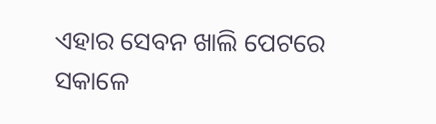ଏହାର ସେବନ ଖାଲି ପେଟରେ ସକାଳେ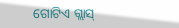ଗୋଟିଏ ଗ୍ଲାସ୍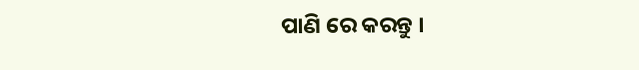ପାଣି ରେ କରନ୍ତୁ ।